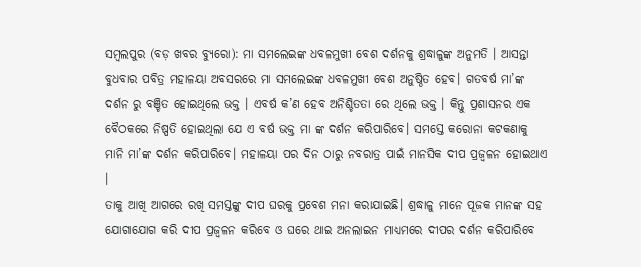ସମ୍ବଲପୁର (ବଡ଼ ଖବର ବ୍ୟୁରୋ): ମା ସମଲେଇଙ୍କ ଧବଳମୁଖୀ ବେଶ ଦର୍ଶନକୁ ଶ୍ରଦ୍ଧାଳୁଙ୍କ ଅନୁମତି । ଆସନ୍ତା ବୁଧବାର ପବିତ୍ର ମହାଳୟା ଅବସରରେ ମା ସମଲେଇଙ୍କ ଧବଳମୁଖୀ ବେଶ ଅନୁଷ୍ଠିତ ହେବ। ଗତବର୍ଷ ମା’ଙ୍କ ଦର୍ଶନ ରୁ ବଞ୍ଚିତ ହୋଇଥିଲେ ଭକ୍ତ । ଏବର୍ଷ କ’ଣ ହେବ ଅନିଶ୍ଚିତତା ରେ ଥିଲେ ଭକ୍ତ । କିନ୍ତୁ ପ୍ରଶାସନର ଏକ ବୈଠକରେ ନିଷ୍ପତି ହୋଇଥିଲା ଯେ ଏ ବର୍ଷ ଭକ୍ତ ମା ଙ୍କ ଦର୍ଶନ କରିପାରିବେ। ସମସ୍ତେ କରୋନା କଟକଣାକୁ ମାନି ମା’ଙ୍କ ଦର୍ଶନ କରିପାରିବେ। ମହାଳୟା ପର ଦିନ ଠାରୁ ନବରାତ୍ର ପାଇଁ ମାନସିକ ଦୀପ ପ୍ରଜ୍ବଳନ ହୋଇଥାଏ ।
ତାକୁ ଆଖି ଆଗରେ ରଖି ସମସ୍ତଙ୍କୁ ଦୀପ ଘରକୁ ପ୍ରବେଶ ମନା କରାଯାଇଛି। ଶ୍ରଦ୍ଧାଳୁ ମାନେ ପୂଜକ ମାନଙ୍କ ସହ ଯୋଗାଯୋଗ କରି ଦୀପ ପ୍ରଜ୍ବଳନ କରିବେ ଓ ଘରେ ଥାଇ ଅନଲାଇନ ମାଧ୍ୟମରେ ଦୀପର ଦର୍ଶନ କରିପାରିବେ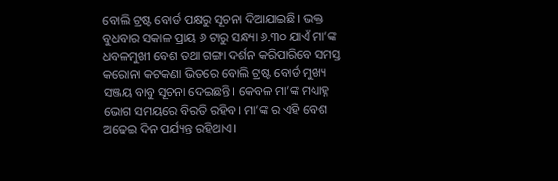ବୋଲି ଟ୍ରଷ୍ଟ ବୋର୍ଡ ପକ୍ଷରୁ ସୂଚନା ଦିଆଯାଇଛି। ଭକ୍ତ ବୁଧବାର ସକାଳ ପ୍ରାୟ ୬ ଟାରୁ ସନ୍ଧ୍ୟା ୬.୩୦ ଯାଏଁ ମା’ଙ୍କ ଧବଳମୁଖୀ ବେଶ ତଥା ଗଙ୍ଗା ଦର୍ଶନ କରିପାରିବେ ସମସ୍ତ କରୋନା କଟକଣା ଭିତରେ ବୋଲି ଟ୍ରଷ୍ଟ ବୋର୍ଡ ମୁଖ୍ୟ ସଞ୍ଜୟ ବାବୁ ସୂଚନା ଦେଇଛନ୍ତି। କେବଳ ମା’ଙ୍କ ମଧ୍ୟାହ୍ନ ଭୋଗ ସମୟରେ ବିରତି ରହିବ। ମା’ଙ୍କ ର ଏହି ବେଶ ଅଢେଇ ଦିନ ପର୍ଯ୍ୟନ୍ତ ରହିଥାଏ।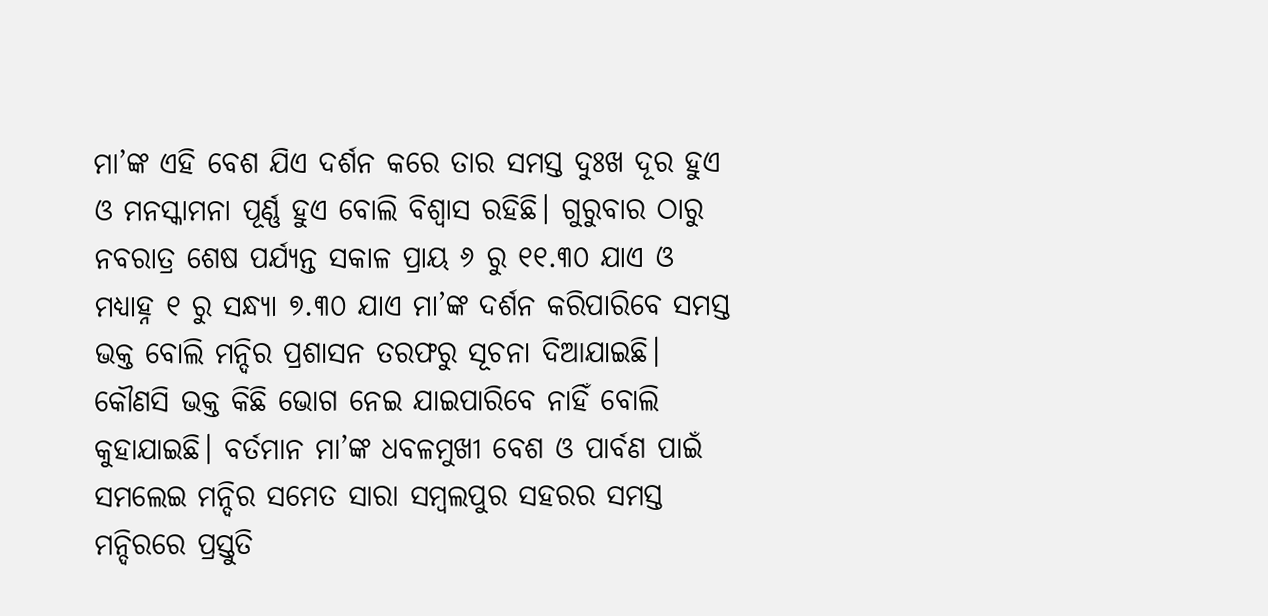ମା’ଙ୍କ ଏହି ବେଶ ଯିଏ ଦର୍ଶନ କରେ ତାର ସମସ୍ତ ଦୁଃଖ ଦୂର ହୁଏ ଓ ମନସ୍କାମନା ପୂର୍ଣ୍ଣ ହୁଏ ବୋଲି ବିଶ୍ବାସ ରହିଛି। ଗୁରୁବାର ଠାରୁ ନବରାତ୍ର ଶେଷ ପର୍ଯ୍ୟନ୍ତ ସକାଳ ପ୍ରାୟ ୬ ରୁ ୧୧.୩୦ ଯାଏ ଓ ମଧ୍ୟାହ୍ନ ୧ ରୁ ସନ୍ଧ୍ୟା ୭.୩୦ ଯାଏ ମା’ଙ୍କ ଦର୍ଶନ କରିପାରିବେ ସମସ୍ତ ଭକ୍ତ ବୋଲି ମନ୍ଦିର ପ୍ରଶାସନ ତରଫରୁ ସୂଚନା ଦିଆଯାଇଛି। କୌଣସି ଭକ୍ତ କିଛି ଭୋଗ ନେଇ ଯାଇପାରିବେ ନାହିଁ ବୋଲି କୁହାଯାଇଛି। ବର୍ତମାନ ମା’ଙ୍କ ଧବଳମୁଖୀ ବେଶ ଓ ପାର୍ବଣ ପାଇଁ ସମଲେଇ ମନ୍ଦିର ସମେତ ସାରା ସମ୍ବଲପୁର ସହରର ସମସ୍ତ ମନ୍ଦିରରେ ପ୍ରସ୍ତୁତି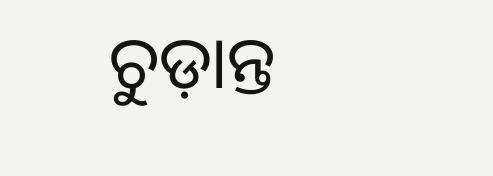ଚୁଡ଼ାନ୍ତ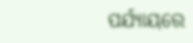ପର୍ଯ୍ୟାୟରେ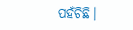ପହଁଚିଛି।